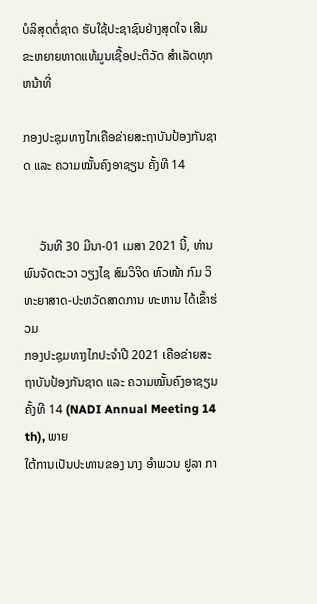ບໍລິສຸດຕໍ່ຊາດ ຮັບໃຊ້ປະຊາຊົນຢ່າງສຸດໃຈ ເສີມຂະຫຍາຍທາດແທ້ມູນເຊື້ອປະຕິວັດ ສໍາເລັດທຸກຫນ້າທີ່

ກອງປະຊຸມທາງໄກເຄືອຂ່າຍສະຖາບັນປ້ອງກັນຊາດ ແລະ ຄວາມໝັ້ນຄົງອາຊຽນ ຄັ້ງທີ 14


     ວັນທີ 30 ມີນາ-01 ເມສາ 2021 ນີ້, ທ່ານ ພົນຈັດຕະວາ ວຽງໄຊ ສົມວິຈິດ ຫົວໜ້າ ກົມ ວິທະຍາສາດ-ປະຫວັດສາດການ ທະຫານ ໄດ້ເຂົ້າຮ່ວມ
ກອງປະຊຸມທາງໄກປະຈຳປີ 2021 ເຄືອຂ່າຍສະຖາບັນປ້ອງກັນຊາດ ແລະ ຄວາມໝັ້ນຄົງອາຊຽນ ຄັ້ງທີ 14 (NADI Annual Meeting 14 th), ພາຍ
ໃຕ້ການເປັນປະທານຂອງ ນາງ ອຳພວນ ຢູລາ ກາ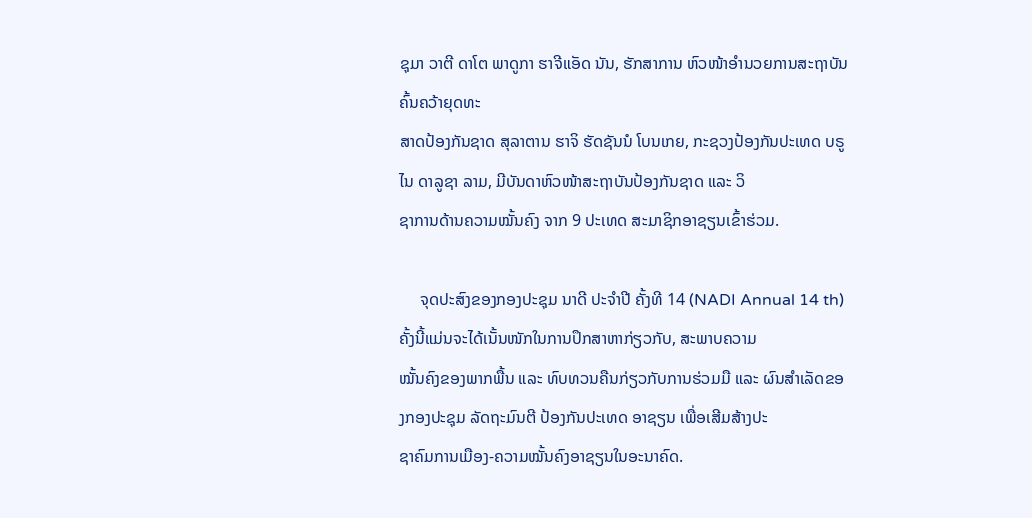ຊຸມາ ວາຕີ ດາໂຕ ພາດູກາ ຮາຈີແອັດ ນັນ, ຮັກສາການ ຫົວໜ້າອຳນວຍການສະຖາບັນຄົ້ນຄວ້າຍຸດທະ
ສາດປ້ອງກັນຊາດ ສຸລາຕານ ຮາຈິ ຮັດຊັນນໍ ໂບນເກຍ, ກະຊວງປ້ອງກັນປະເທດ ບຣູໄນ ດາລູຊາ ລາມ, ມີບັນດາຫົວໜ້າສະຖາບັນປ້ອງກັນຊາດ ແລະ ວິ
ຊາການດ້ານຄວາມໝັ້ນຄົງ ຈາກ 9 ປະເທດ ສະມາຊິກອາຊຽນເຂົ້າຮ່ວມ.

     ຈຸດປະສົງຂອງກອງປະຊຸມ ນາດີ ປະຈຳປີ ຄັ້ງທີ 14 (NADI Annual 14 th) ຄັ້ງນີ້ແມ່ນຈະໄດ້ເນັ້ນໜັກໃນການປຶກສາຫາກ່ຽວກັບ, ສະພາບຄວາມ
ໝັ້ນຄົງຂອງພາກພື້ນ ແລະ ທົບທວນຄືນກ່ຽວກັບການຮ່ວມມື ແລະ ຜົນສຳເລັດຂອງກອງປະຊຸມ ລັດຖະມົນຕີ ປ້ອງກັນປະເທດ ອາຊຽນ ເພື່ອເສີມສ້າງປະ
ຊາຄົມການເມືອງ-ຄວາມໝັ້ນຄົງອາຊຽນໃນອະນາຄົດ.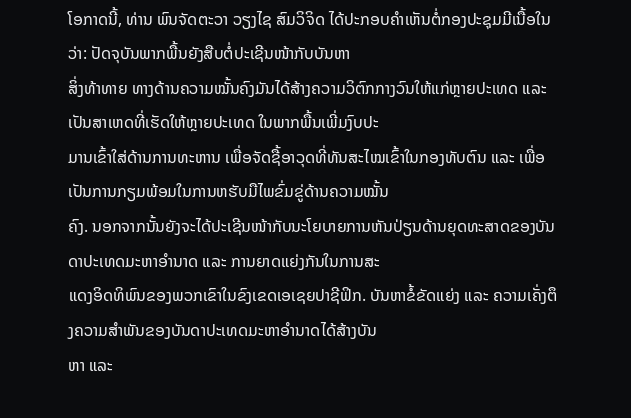ໂອກາດນີ້, ທ່ານ ພົນຈັດຕະວາ ວຽງໄຊ ສົມວິຈິດ ໄດ້ປະກອບຄຳເຫັນຕໍ່ກອງປະຊຸມມີເນື້ອໃນວ່າ: ປັດຈຸບັນພາກພື້ນຍັງສືບຕໍ່ປະເຊີນໜ້າກັບບັນຫາ
ສິ່ງທ້າທາຍ ທາງດ້ານຄວາມໝັ້ນຄົງມັນໄດ້ສ້າງຄວາມວິຕົກກາງວົນໃຫ້ແກ່ຫຼາຍປະເທດ ແລະ ເປັນສາເຫດທີ່ເຮັດໃຫ້ຫຼາຍປະເທດ ໃນພາກພື້ນເພີ່ມງົບປະ
ມານເຂົ້າໃສ່ດ້ານການທະຫານ ເພື່ອຈັດຊື້ອາວຸດທີ່ທັນສະໄໝເຂົ້າໃນກອງທັບຕົນ ແລະ ເພື່ອເປັນການກຽມພ້ອມໃນການຫຮັບມືໄພຂົ່ມຂູ່ດ້ານຄວາມໝັ້ນ
ຄົງ. ນອກຈາກນັ້ນຍັງຈະໄດ້ປະເຊີນໜ້າກັບນະໂຍບາຍການຫັນປ່ຽນດ້ານຍຸດທະສາດຂອງບັນດາປະເທດມະຫາອຳນາດ ແລະ ການຍາດແຍ່ງກັນໃນການສະ
ແດງອິດທິພົນຂອງພວກເຂົາໃນຂົງເຂດເອເຊຍປາຊີຟິກ. ບັນຫາຂໍ້ຂັດແຍ່ງ ແລະ ຄວາມເຄັ່ງຕຶງຄວາມສຳພັນຂອງບັນດາປະເທດມະຫາອຳນາດໄດ້ສ້າງບັນ
ຫາ ແລະ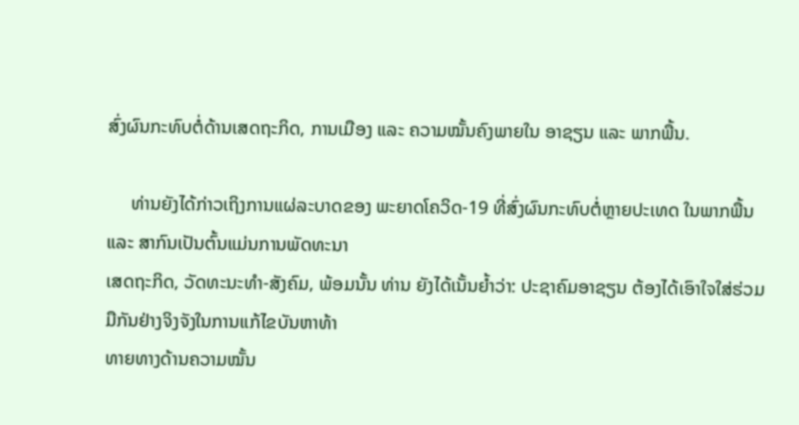ສົ່ງຜົນກະທົບຕໍ່ດ້ານເສດຖະກິດ, ການເມືອງ ແລະ ຄວາມໝັ້ນຄົງພາຍໃນ ອາຊຽນ ແລະ ພາກພື້ນ.

     ທ່ານຍັງໄດ້ກ່າວເຖິງການແຜ່ລະບາດຂອງ ພະຍາດໂຄວິດ-19 ທີ່ສົ່ງຜົນກະທົບຕໍ່ຫຼາຍປະເທດ ໃນພາກພື້ນ ແລະ ສາກົນເປັນຕົ້ນແມ່ນການພັດທະນາ
ເສດຖະກິດ, ວັດທະນະທຳ-ສັງຄົມ, ພ້ອມນັ້ນ ທ່ານ ຍັງໄດ້ເນັ້ນຍໍ້າວ່າ: ປະຊາຄົມອາຊຽນ ຕ້ອງໄດ້ເອົາໃຈໃສ່ຮ່ວມມືກັນຢ່າງຈິງຈັງໃນການແກ້ໄຂບັນຫາທ້າ
ທາຍທາງດ້ານຄວາມໝັ້ນ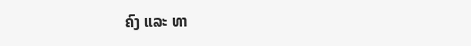ຄົງ ແລະ ທາ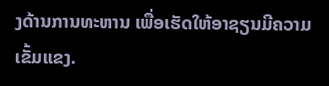ງດ້ານການທະຫານ ເພື່ອເຮັດໃຫ້ອາຊຽນມີຄວາມເຂັ້ມແຂງ.